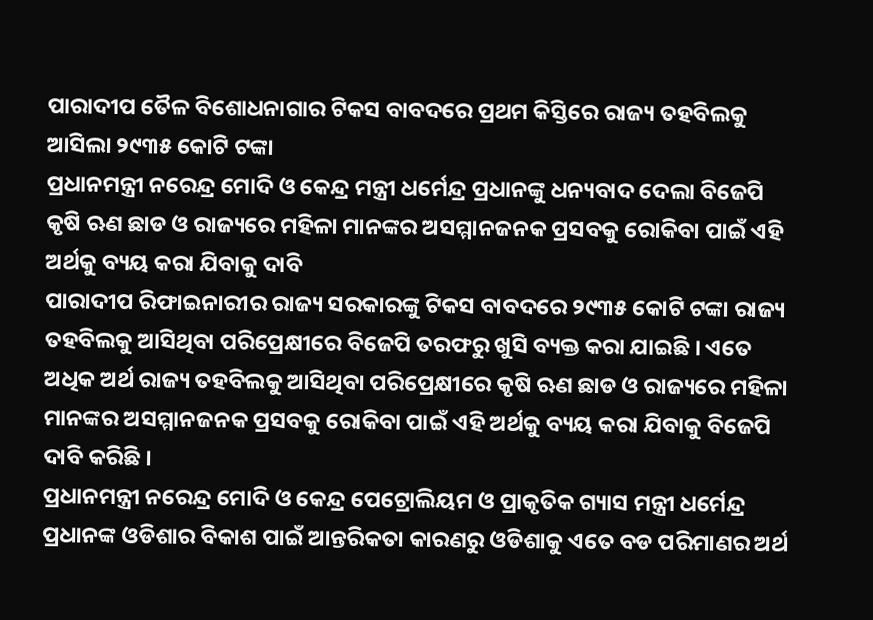ପାରାଦୀପ ତୈଳ ବିଶୋଧନାଗାର ଟିକସ ବାବଦରେ ପ୍ରଥମ କିସ୍ତିରେ ରାଜ୍ୟ ତହବିଲକୁ ଆସିଲା ୨୯୩୫ କୋଟି ଟଙ୍କା
ପ୍ରଧାନମନ୍ତ୍ରୀ ନରେନ୍ଦ୍ର ମୋଦି ଓ କେନ୍ଦ୍ର ମନ୍ତ୍ରୀ ଧର୍ମେନ୍ଦ୍ର ପ୍ରଧାନଙ୍କୁ ଧନ୍ୟବାଦ ଦେଲା ବିଜେପି
କୃଷି ଋଣ ଛାଡ ଓ ରାଜ୍ୟରେ ମହିଳା ମାନଙ୍କର ଅସମ୍ମାନଜନକ ପ୍ରସବକୁ ରୋକିବା ପାଇଁ ଏହି ଅର୍ଥକୁ ବ୍ୟୟ କରା ଯିବାକୁ ଦାବି
ପାରାଦୀପ ରିଫାଇନାରୀର ରାଜ୍ୟ ସରକାରଙ୍କୁ ଟିକସ ବାବଦରେ ୨୯୩୫ କୋଟି ଟଙ୍କା ରାଜ୍ୟ ତହବିଲକୁ ଆସିଥିବା ପରିପ୍ରେକ୍ଷୀରେ ବିଜେପି ତରଫରୁ ଖୁସି ବ୍ୟକ୍ତ କରା ଯାଇଛି । ଏତେ ଅଧିକ ଅର୍ଥ ରାଜ୍ୟ ତହବିଲକୁ ଆସିଥିବା ପରିପ୍ରେକ୍ଷୀରେ କୃଷି ଋଣ ଛାଡ ଓ ରାଜ୍ୟରେ ମହିଳା ମାନଙ୍କର ଅସମ୍ମାନଜନକ ପ୍ରସବକୁ ରୋକିବା ପାଇଁ ଏହି ଅର୍ଥକୁ ବ୍ୟୟ କରା ଯିବାକୁ ବିଜେପି ଦାବି କରିଛି ।
ପ୍ରଧାନମନ୍ତ୍ରୀ ନରେନ୍ଦ୍ର ମୋଦି ଓ କେନ୍ଦ୍ର ପେଟ୍ରୋଲିୟମ ଓ ପ୍ରାକୃତିକ ଗ୍ୟାସ ମନ୍ତ୍ରୀ ଧର୍ମେନ୍ଦ୍ର ପ୍ରଧାନଙ୍କ ଓଡିଶାର ବିକାଶ ପାଇଁ ଆନ୍ତରିକତା କାରଣରୁ ଓଡିଶାକୁ ଏତେ ବଡ ପରିମାଣର ଅର୍ଥ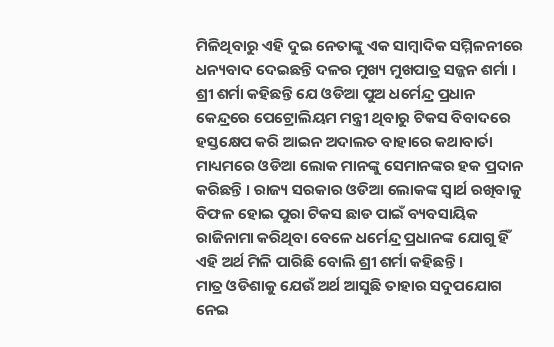ମିଳିଥିବାରୁ ଏହି ଦୁଇ ନେତାଙ୍କୁ ଏକ ସାମ୍ବାଦିକ ସମ୍ମିଳନୀରେ ଧନ୍ୟବାଦ ଦେଇଛନ୍ତି ଦଳର ମୁଖ୍ୟ ମୁଖପାତ୍ର ସଜ୍ଜନ ଶର୍ମା ।
ଶ୍ରୀ ଶର୍ମା କହିଛନ୍ତି ଯେ ଓଡିଆ ପୁଅ ଧର୍ମେନ୍ଦ୍ର ପ୍ରଧାନ କେନ୍ଦ୍ରରେ ପେଟ୍ରୋଲିୟମ ମନ୍ତ୍ରୀ ଥିବାରୁ ଟିକସ ବିବାଦରେ ହସ୍ତକ୍ଷେପ କରି ଆଇନ ଅଦାଲତ ବାହାରେ କଥାବାର୍ତା ମାଧ୍ୟମରେ ଓଡିଆ ଲୋକ ମାନଙ୍କୁ ସେମାନଙ୍କର ହକ ପ୍ରଦାନ କରିଛନ୍ତି । ରାଜ୍ୟ ସରକାର ଓଡିଆ ଲୋକଙ୍କ ସ୍ୱାର୍ଥ ରଖିବାକୁ ବିଫଳ ହୋଇ ପୁରା ଟିକସ ଛାଡ ପାଇଁ ବ୍ୟବସାୟିକ ରାଜିନାମା କରିଥିବା ବେଳେ ଧର୍ମେନ୍ଦ୍ର ପ୍ରଧାନଙ୍କ ଯୋଗୁ ହିଁ ଏହି ଅର୍ଥ ମିଳି ପାରିଛି ବୋଲି ଶ୍ରୀ ଶର୍ମା କହିଛନ୍ତି ।
ମାତ୍ର ଓଡିଶାକୁ ଯେଉଁ ଅର୍ଥ ଆସୁଛି ତାହାର ସଦୁପଯୋଗ ନେଇ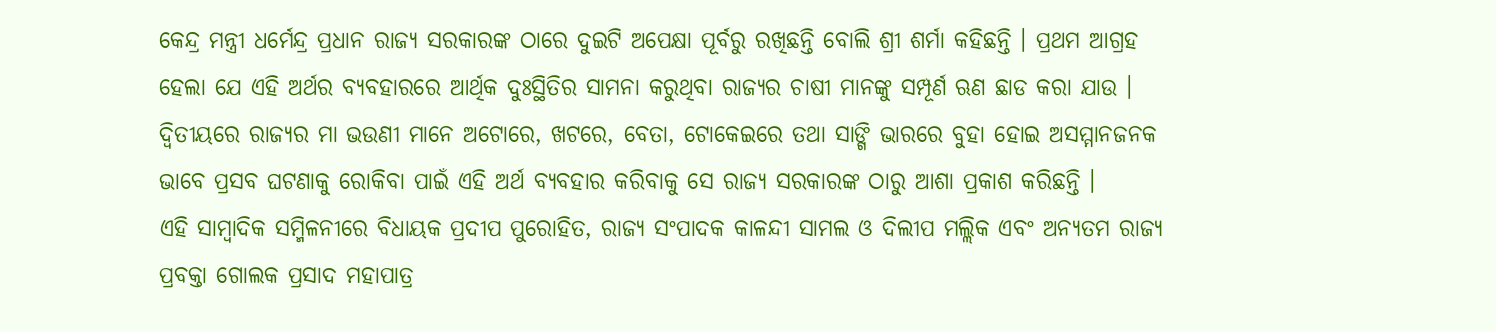କେନ୍ଦ୍ର ମନ୍ତ୍ରୀ ଧର୍ମେନ୍ଦ୍ର ପ୍ରଧାନ ରାଜ୍ୟ ସରକାରଙ୍କ ଠାରେ ଦୁଇଟି ଅପେକ୍ଷା ପୂର୍ବରୁ ରଖିଛନ୍ତି ବୋଲି ଶ୍ରୀ ଶର୍ମା କହିଛନ୍ତି । ପ୍ରଥମ ଆଗ୍ରହ ହେଲା ଯେ ଏହି ଅର୍ଥର ବ୍ୟବହାରରେ ଆର୍ଥିକ ଦୁଃସ୍ଥିତିର ସାମନା କରୁଥିବା ରାଜ୍ୟର ଚାଷୀ ମାନଙ୍କୁ ସମ୍ପୂର୍ଣ ଋଣ ଛାଡ କରା ଯାଉ । ଦ୍ୱିତୀୟରେ ରାଜ୍ୟର ମା ଭଉଣୀ ମାନେ ଅଟୋରେ, ଖଟରେ, ବେତା, ଟୋକେଇରେ ତଥା ସାଙ୍ଗି ଭାରରେ ବୁହା ହୋଇ ଅସମ୍ମାନଜନକ ଭାବେ ପ୍ରସବ ଘଟଣାକୁ ରୋକିବା ପାଇଁ ଏହି ଅର୍ଥ ବ୍ୟବହାର କରିବାକୁ ସେ ରାଜ୍ୟ ସରକାରଙ୍କ ଠାରୁ ଆଶା ପ୍ରକାଶ କରିଛନ୍ତି ।
ଏହି ସାମ୍ବାଦିକ ସମ୍ମିଳନୀରେ ବିଧାୟକ ପ୍ରଦୀପ ପୁରୋହିତ, ରାଜ୍ୟ ସଂପାଦକ କାଳନ୍ଦୀ ସାମଲ ଓ ଦିଲୀପ ମଲ୍ଲିକ ଏବଂ ଅନ୍ୟତମ ରାଜ୍ୟ ପ୍ରବକ୍ତା ଗୋଲକ ପ୍ରସାଦ ମହାପାତ୍ର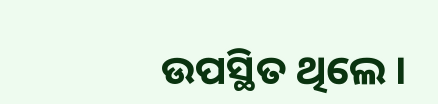ଉପସ୍ଥିତ ଥିଲେ ।